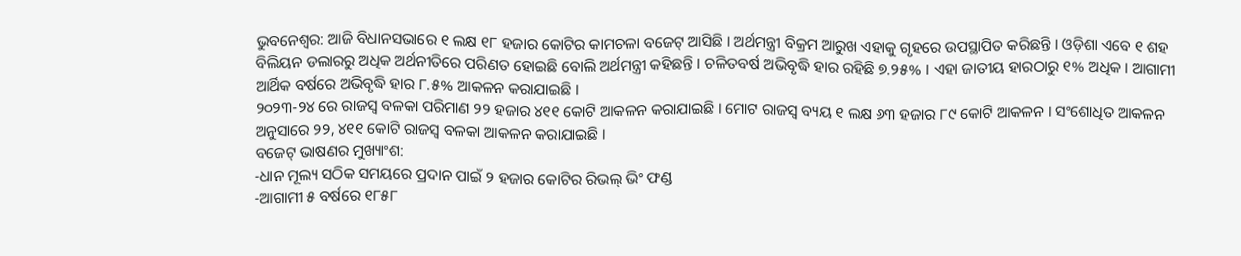ଭୁବନେଶ୍ୱର: ଆଜି ବିଧାନସଭାରେ ୧ ଲକ୍ଷ ୧୮ ହଜାର କୋଟିର କାମଚଳା ବଜେଟ୍ ଆସିଛି । ଅର୍ଥମନ୍ତ୍ରୀ ବିକ୍ରମ ଆରୁଖ ଏହାକୁ ଗୃହରେ ଉପସ୍ଥାପିତ କରିଛନ୍ତି । ଓଡ଼ିଶା ଏବେ ୧ ଶହ ବିଲିୟନ ଡଲାରରୁ ଅଧିକ ଅର୍ଥନୀତିରେ ପରିଣତ ହୋଇଛି ବୋଲି ଅର୍ଥମନ୍ତ୍ରୀ କହିଛନ୍ତି । ଚଳିତବର୍ଷ ଅଭିବୃଦ୍ଧି ହାର ରହିଛି ୭.୨୫% । ଏହା ଜାତୀୟ ହାରଠାରୁ ୧% ଅଧିକ । ଆଗାମୀ ଆର୍ଥିକ ବର୍ଷରେ ଅଭିବୃଦ୍ଧି ହାର ୮.୫% ଆକଳନ କରାଯାଇଛି ।
୨୦୨୩-୨୪ ରେ ରାଜସ୍ୱ ବଳକା ପରିମାଣ ୨୨ ହଜାର ୪୧୧ କୋଟି ଆକଳନ କରାଯାଇଛି । ମୋଟ ରାଜସ୍ୱ ବ୍ୟୟ ୧ ଲକ୍ଷ ୬୩ ହଜାର ୮୯ କୋଟି ଆକଳନ । ସଂଶୋଧିତ ଆକଳନ ଅନୁସାରେ ୨୨, ୪୧୧ କୋଟି ରାଜସ୍ୱ ବଳକା ଆକଳନ କରାଯାଇଛି ।
ବଜେଟ୍ ଭାଷଣର ମୁଖ୍ୟାଂଶ:
-ଧାନ ମୂଲ୍ୟ ସଠିକ ସମୟରେ ପ୍ରଦାନ ପାଇଁ ୨ ହଜାର କୋଟିର ରିଭଲ୍ ଭିଂ ଫଣ୍ଡ
-ଆଗାମୀ ୫ ବର୍ଷରେ ୧୮୫୮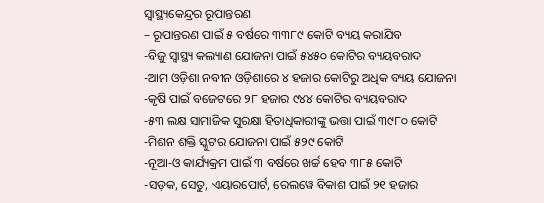ସ୍ୱାସ୍ଥ୍ୟକେନ୍ଦ୍ରର ରୂପାନ୍ତରଣ
– ରୂପାନ୍ତରଣ ପାଇଁ ୫ ବର୍ଷରେ ୩୩୮୯ କୋଟି ବ୍ୟୟ କରାଯିବ
-ବିଜୁ ସ୍ୱାସ୍ଥ୍ୟ କଲ୍ୟାଣ ଯୋଜନା ପାଇଁ ୫୪୫୦ କୋଟିର ବ୍ୟୟବରାଦ
-ଆମ ଓଡ଼ିଶା ନବୀନ ଓଡ଼ିଶାରେ ୪ ହଜାର କୋଟିରୁ ଅଧିକ ବ୍ୟୟ ଯୋଜନା
-କୃଷି ପାଇଁ ବଜେଟରେ ୨୮ ହଜାର ୯୪୪ କୋଟିର ବ୍ୟୟବରାଦ
-୫୩ ଲକ୍ଷ ସାମାଜିକ ସୁରକ୍ଷା ହିତାଧିକାରୀଙ୍କୁ ଭତ୍ତା ପାଇଁ ୩୯୮୦ କୋଟି
-ମିଶନ ଶକ୍ତି ସ୍କୁଟର ଯୋଜନା ପାଇଁ ୫୨୯ କୋଟି
-ନୂଆ-ଓ କାର୍ଯ୍ୟକ୍ରମ ପାଇଁ ୩ ବର୍ଷରେ ଖର୍ଚ୍ଚ ହେବ ୩୮୫ କୋଟି
-ସଡ଼କ, ସେତୁ, ଏୟାରପୋର୍ଟ, ରେଲୱେ ବିକାଶ ପାଇଁ ୨୧ ହଜାର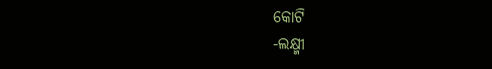କୋଟି
-ଲକ୍ଷ୍ମୀ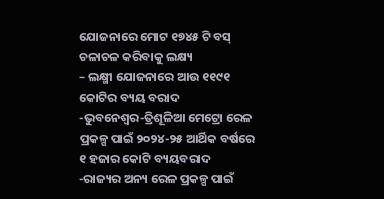ଯୋଜନାରେ ମୋଟ ୧୭୪୫ ଟି ବସ୍ ଚଳାଚଳ କରିବାକୁ ଲକ୍ଷ୍ୟ
– ଲକ୍ଷ୍ମୀ ଯୋଜନାରେ ଆଉ ୧୧୯୧ କୋଟିର ବ୍ୟୟ ବରାଦ
-ଭୁବନେଶ୍ୱର-ତ୍ରିଶୂଳିଆ ମେଟ୍ରୋ ରେଳ ପ୍ରକଳ୍ପ ପାଇଁ ୨୦୨୪-୨୫ ଆର୍ଥିକ ବର୍ଷରେ ୧ ହଜାର କୋଟି ବ୍ୟୟବରାଦ
-ରାଜ୍ୟର ଅନ୍ୟ ରେଳ ପ୍ରକଳ୍ପ ପାଇଁ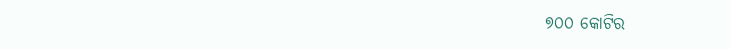୭୦୦ କୋଟିର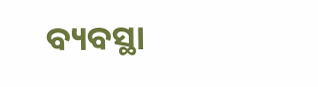ବ୍ୟବସ୍ଥା